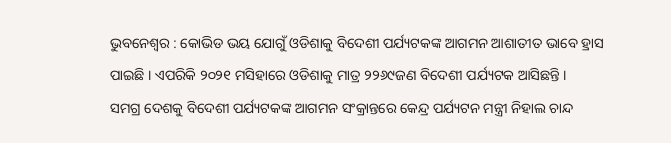ଭୁବନେଶ୍ୱର : କୋଭିଡ ଭୟ ଯୋଗୁଁ ଓଡିଶାକୁ ବିଦେଶୀ ପର୍ଯ୍ୟଟକଙ୍କ ଆଗମନ ଆଶାତୀତ ଭାବେ ହ୍ରାସ ପାଇଛି । ଏପରିକି ୨୦୨୧ ମସିହାରେ ଓଡିଶାକୁ ମାତ୍ର ୨୨୬୯ଜଣ ବିଦେଶୀ ପର୍ଯ୍ୟଟକ ଆସିଛନ୍ତି ।
ସମଗ୍ର ଦେଶକୁ ବିଦେଶୀ ପର୍ଯ୍ୟଟକଙ୍କ ଆଗମନ ସଂକ୍ରାନ୍ତରେ କେନ୍ଦ୍ର ପର୍ଯ୍ୟଟନ ମନ୍ତ୍ରୀ ନିହାଲ ଚାନ୍ଦ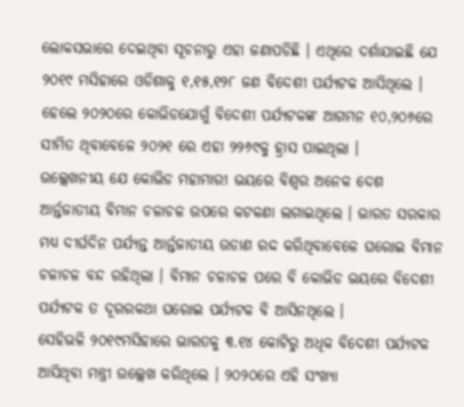ଲୋକସଭାରେ ଦେଇଥିବା ସୂଚନାରୁ ଏହା ଜଣାପଡିଛି । ଏଥିରେ ଦର୍ଶାଯାଇଛି ଯେ ୨୦୧୯ ମସିହାରେ ଓଡିଶାକୁ ୧,୧୫,୧୨୮ ଜଣ ବିଦେଶୀ ପର୍ଯ୍ୟଟକ ଆସିଥିଲେ । ହେଲେ ୨୦୨୦ରେ କୋଭିଡଯୋଗୁଁ ବିଦେଶୀ ପର୍ଯ୍ୟଟକଙ୍କ ଆଗମନ ୧୦,୨୦୬ରେ ସୀମିତ ଥିବାବେଳେ ୨୦୨୧ ରେ ଏହା ୨୨୬୯କୁ ହ୍ରାସ ପାଇଥିଲା ।
ଉଲ୍ଲେଖନୀୟ ଯେ କୋଭିଡ ମହାମାରୀ ଭୟରେ ବିଶ୍ୱର ଅନେକ ଦେଶ ଆର୍ନ୍ତଜାତୀୟ ବିମାନ ଚଳାଚଳ ଉପରେ କଟକଣା ଲଗାଇଥିଲେ । ଭାରତ ସରକାର ମଧ୍ୟ ଦୀର୍ଘଦିନ ପର୍ଯ୍ୟନ୍ତ ଆର୍ନ୍ତଜାତୀୟ ଉଡାଣ ରଦ୍ଦ କରିଥିବାବେଳେ ଘରୋଇ ବିମାନ ଚଳାଚଳ ବନ୍ଦ ରହିଥିଲା । ବିମାନ ଚଳାଚଳ ପରେ ବି କୋଭିଡ ଭୟରେ ବିଦେଶୀ ପର୍ଯ୍ୟଟକ ତ ଦୂରରକଥା ଘରୋଇ ପର୍ଯ୍ୟଟକ ବି ଆସିନଥିଲେ ।
ସେହିଭଳି ୨୦୧୯ମସିହାରେ ଭାରତକୁ ୩.୧୪ କୋଟିରୁ ଅଧିକ ବିଦେଶୀ ପର୍ଯ୍ୟଟକ ଆସିଥିବା ମନ୍ତ୍ରୀ ଉଲ୍ଲେଖ କରିଥିଲେ । ୨୦୨୦ରେ ଏହି ସଂଖ୍ୟା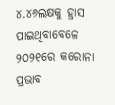୪.୪୬ଲକ୍ଷକୁ ହ୍ରାସ ପାଇଥିବାବେଳେ ୨୦୨୧ରେ କରୋନା ପ୍ରଭାବ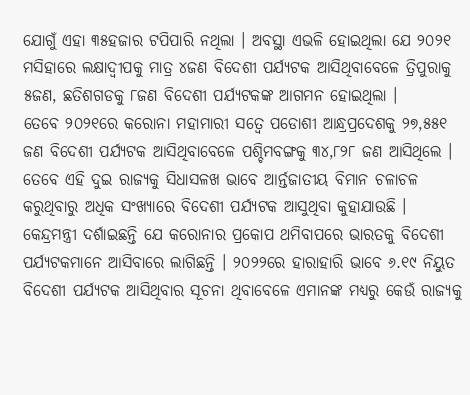ଯୋଗୁଁ ଏହା ୩୫ହଜାର ଟପିପାରି ନଥିଲା । ଅବସ୍ଥା ଏଭଳି ହୋଇଥିଲା ଯେ ୨୦୨୧ ମସିହାରେ ଲକ୍ଷାଦ୍ୱୀପକୁ ମାତ୍ର ୪ଜଣ ବିଦେଶୀ ପର୍ଯ୍ୟଟକ ଆସିଥିବାବେଳେ ତ୍ରିପୁରାକୁ ୫ଜଣ, ଛତିଶଗଡକୁ ୮ଜଣ ବିଦେଶୀ ପର୍ଯ୍ୟଟକଙ୍କ ଆଗମନ ହୋଇଥିଲା ।
ତେବେ ୨୦୨୧ରେ କରୋନା ମହାମାରୀ ସତ୍ୱେ ପଡୋଶୀ ଆନ୍ଧ୍ରପ୍ରଦେଶକୁ ୨୭,୫୫୧ ଜଣ ବିଦେଶୀ ପର୍ଯ୍ୟଟକ ଆସିଥିବାବେଳେ ପଶ୍ଚିମବଙ୍ଗକୁ ୩୪,୮୨୮ ଜଣ ଆସିଥିଲେ । ତେବେ ଏହି ଦୁଇ ରାଜ୍ୟକୁ ସିଧାସଳଖ ଭାବେ ଆର୍ନ୍ତଜାତୀୟ ବିମାନ ଚଳାଚଳ କରୁଥିବାରୁ ଅଧିକ ସଂଖ୍ୟାରେ ବିଦେଶୀ ପର୍ଯ୍ୟଟକ ଆସୁଥିବା କୁହାଯାଉଛି ।
କେନ୍ଦ୍ରମନ୍ତ୍ରୀ ଦର୍ଶାଇଛନ୍ତି ଯେ କରୋନାର ପ୍ରକୋପ ଥମିବାପରେ ଭାରତକୁ ବିଦେଶୀ ପର୍ଯ୍ୟଟକମାନେ ଆସିବାରେ ଲାଗିଛନ୍ତି । ୨୦୨୨ରେ ହାରାହାରି ଭାବେ ୬.୧୯ ନିୟୁତ ବିଦେଶୀ ପର୍ଯ୍ୟଟକ ଆସିଥିବାର ସୂଚନା ଥିବାବେଳେ ଏମାନଙ୍କ ମଧ୍ୟରୁ କେଉଁ ରାଜ୍ୟକୁ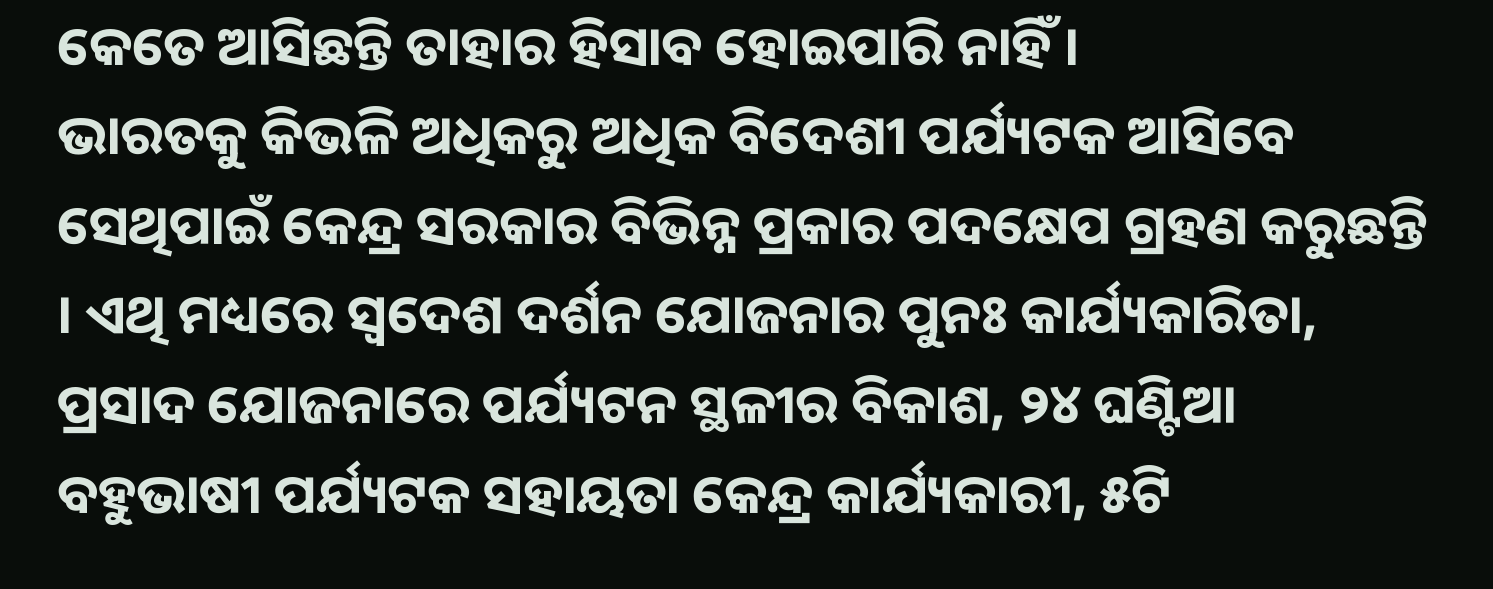କେତେ ଆସିଛନ୍ତି ତାହାର ହିସାବ ହୋଇପାରି ନାହିଁ ।
ଭାରତକୁ କିଭଳି ଅଧିକରୁ ଅଧିକ ବିଦେଶୀ ପର୍ଯ୍ୟଟକ ଆସିବେ ସେଥିପାଇଁ କେନ୍ଦ୍ର ସରକାର ବିଭିନ୍ନ ପ୍ରକାର ପଦକ୍ଷେପ ଗ୍ରହଣ କରୁଛନ୍ତି । ଏଥି ମଧ୍ୟରେ ସ୍ୱଦେଶ ଦର୍ଶନ ଯୋଜନାର ପୁନଃ କାର୍ଯ୍ୟକାରିତା, ପ୍ରସାଦ ଯୋଜନାରେ ପର୍ଯ୍ୟଟନ ସ୍ଥଳୀର ବିକାଶ, ୨୪ ଘଣ୍ଟିଆ ବହୁଭାଷୀ ପର୍ଯ୍ୟଟକ ସହାୟତା କେନ୍ଦ୍ର କାର୍ଯ୍ୟକାରୀ, ୫ଟି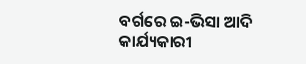ବର୍ଗରେ ଇ-ଭିସା ଆଦି କାର୍ଯ୍ୟକାରୀ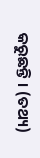କରୁଛନ୍ତି । (ତଥ୍ୟ)